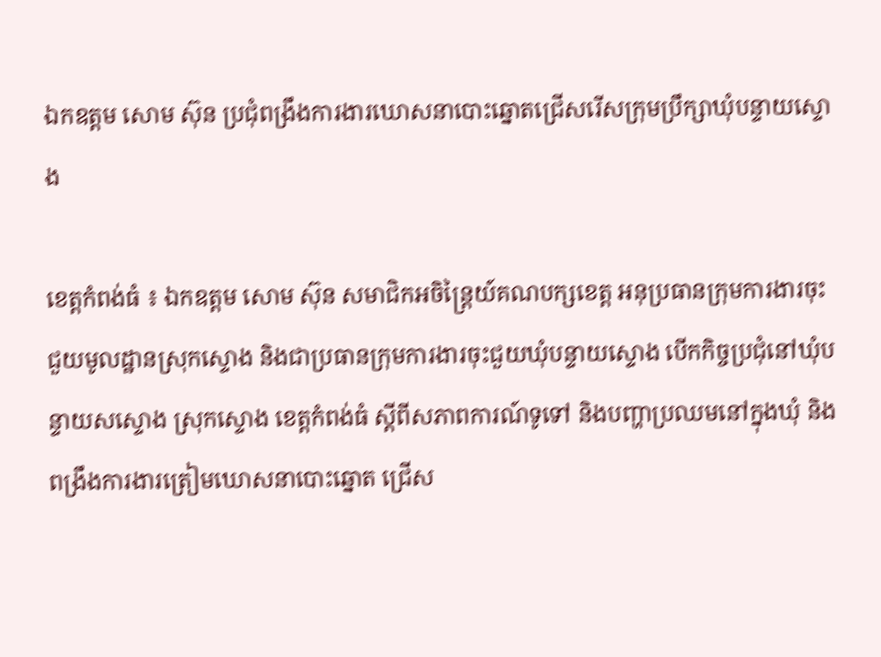ឯកឧត្តម សោម ស៊ុន ប្រជុំពង្រឹងការងារឃោសនាបោះឆ្នោតជ្រើសរើសក្រុមប្រឹក្សាឃុំបន្ទាយស្ទោង

ខេត្តកំពង់ធំ ៖ ឯកឧត្តម សោម ស៊ុន សមាជិកអចិន្ត្រៃយ៍គណបក្សខេត្ត អនុប្រធានក្រុមការងារចុះជួយមូលដ្ឋានស្រុកស្ទោង និងជាប្រធានក្រុមការងារចុះជួយឃុំបន្ទាយស្ទោង បើកកិច្ចប្រជុំនៅឃុំបន្ទាយសស្ទោង ស្រុកស្ទោង ខេត្តកំពង់ធំ ស្តីពីសភាពការណ៍ទូទៅ និងបញ្ហាប្រឈមនៅក្នុងឃុំ និងពង្រឹងការងារត្រៀមឃោសនាបោះឆ្នោត ជ្រើស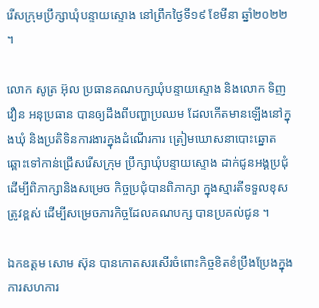រើសក្រុមប្រឹក្សាឃុំបន្ទាយស្ទោង នៅព្រឹកថ្ងៃទី១៩ ខែមីនា ឆ្នាំ២០២២ ។

លោក សូត្រ អ៊ុល ប្រធានគណបក្សឃុំបន្ទាយស្ទោង និងលោក ទិញ វឿន អនុប្រធាន បានឲ្យដឹងពីបញ្ហាប្រឈម ដែលកើតមានឡើងនៅក្នុងឃុំ និងប្រតិទិនការងារក្នុងដំណើរការ ត្រៀមឃោសនាបោះឆ្នោត ឆ្ពោះទៅកាន់ជ្រើសរើសក្រុម ប្រឹក្សាឃុំបន្ទាយស្ទោង ដាក់ជូនអង្គប្រជុំដើម្បីពិភាក្សានិងសម្រេច កិច្ចប្រជុំបានពិភាក្សា ក្នុងស្មារតីទទួលខុសត្រូវខ្ពស់ ដើម្បីសម្រេចភារកិច្ចដែលគណបក្ស បានប្រគល់ជូន ។

ឯកឧត្តម សោម ស៊ុន បានកោតសរសើរចំពោះកិច្ចខិតខំប្រឹងប្រែងក្នុងការសហការ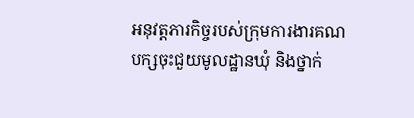អនុវត្តភារកិច្ចរបស់ក្រុមការងារគណបក្សចុះជួយមូលដ្ឋានឃុំ និងថ្នាក់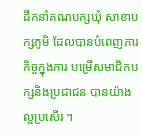ដឹកនាំគណបក្សឃុំ សាខាបក្សភូមិ ដែលបានបំពេញភារកិច្ចក្នុងការ បម្រើសមាជិកបក្សនិងប្រជាជន បានយ៉ាងល្អប្រសើរ ។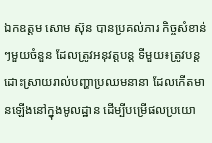ឯកឧត្តម សោម ស៊ុន បានប្រគល់ភារ កិច្ចសំខាន់ៗមួយចំនួន ដែលត្រូវអនុវត្តបន្ត ទីមួយ៖ត្រូវបន្តដោះស្រាយរាល់បញ្ហាប្រឈមនានា ដែលកើតមានឡើងនៅក្នុងមូលដ្ឋាន ដើម្បីបម្រើផលប្រយោ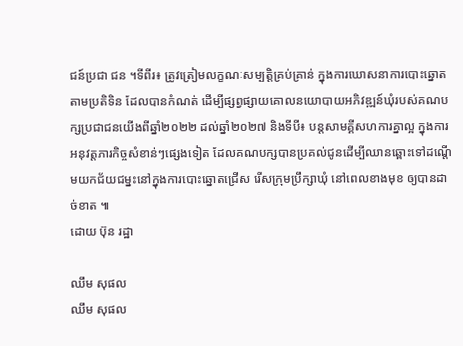ជន៍ប្រជា ជន ។ទីពីរ៖ ត្រូវត្រៀមលក្ខណៈសម្បត្តិគ្រប់គ្រាន់ ក្នុងការឃោសនាការបោះឆ្នោតតាមប្រតិទិន ដែលបានកំណត់ ដើម្បីផ្សព្វផ្សាយគោលនយោបាយអភិវឌ្ឍន៍ឃុំរបស់គណបក្សប្រជាជនយើងពីឆ្នាំ២០២២ ដល់ឆ្នាំ២០២៧ និងទីបី៖ បន្តសាមគ្គីសហការគ្នាល្អ ក្នុងការអនុវត្តភារកិច្ចសំខាន់ៗផ្សេងទៀត ដែលគណបក្សបានប្រគល់ជូនដើម្បីឈានឆ្ពោះទៅដណ្តើមយកជ័យជម្នះនៅក្នុងការបោះឆ្នោតជ្រើស រើសក្រុមប្រឹក្សាឃុំ នៅពេលខាងមុខ ឲ្យបានដាច់ខាត ៕
ដោយ ប៊ុន រដ្ឋា

ឈឹម សុផល
ឈឹម សុផល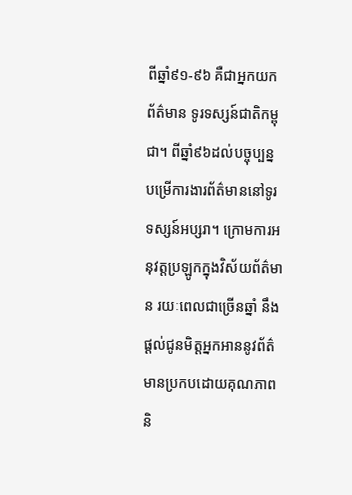ពីឆ្នាំ៩១-៩៦ គឺជាអ្នកយកព័ត៌មាន ទូរទស្សន៍ជាតិកម្ពុជា។ ពីឆ្នាំ៩៦ដល់បច្ចុប្បន្ន បម្រើការងារព័ត៌មាននៅទូរទស្សន៍អប្សរា។ ក្រោមការអនុវត្តប្រឡូកក្នុងវិស័យព័ត៌មាន រយៈពេលជាច្រើនឆ្នាំ នឹងផ្ដល់ជូនមិត្តអ្នកអាននូវព័ត៌មានប្រកបដោយគុណភាព និ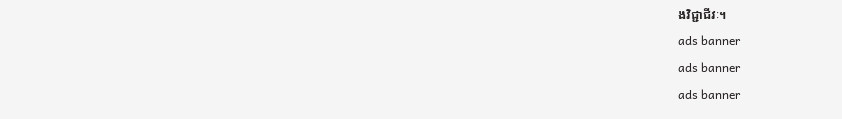ងវិជ្ជាជីវៈ។
ads banner
ads banner
ads banner